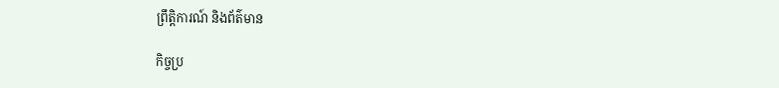ព្រឹត្តិការណ៍ និងព័ត៌មាន

កិច្ចប្រ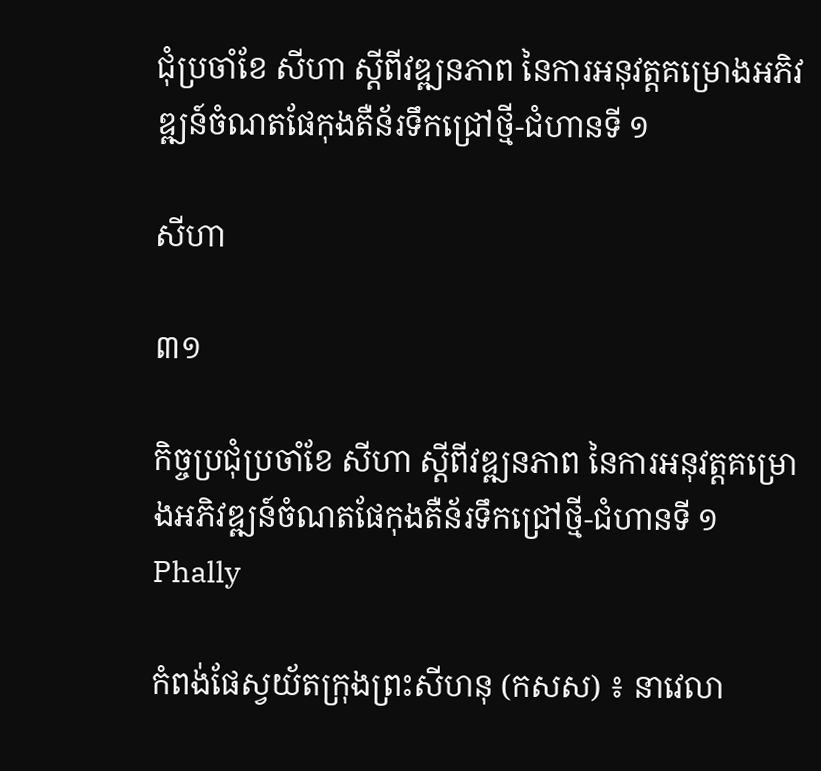ជុំប្រចាំខែ សីហា ស្តីពីវឌ្ឍនភាព នៃការអនុវត្តគម្រោងអភិវឌ្ឍន៍ចំណតផែកុងតឺន័រទឹកជ្រៅថ្មី-ជំហានទី ១

សីហា

៣១

កិច្ចប្រជុំប្រចាំខែ សីហា ស្តីពីវឌ្ឍនភាព នៃការអនុវត្តគម្រោងអភិវឌ្ឍន៍ចំណតផែកុងតឺន័រទឹកជ្រៅថ្មី-ជំហានទី ១
Phally

កំពង់ផែស្វយ័តក្រុងព្រះសីហនុ (កសស) ៖ នាវេលា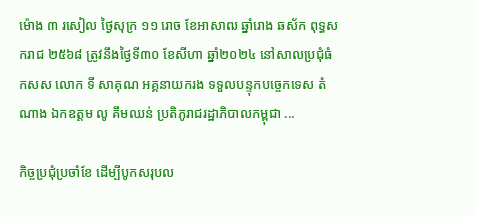ម៉ោង ៣ រសៀល ថ្ងៃសុក្រ ១១ រោច ខែអាសាឍ ឆ្នាំរោង ឆស័ក ពុទ្ធសករាជ ២៥៦៨ ត្រូវនឹងថ្ងៃទី៣០ ខែសីហា ឆ្នាំ២០២៤ នៅសាលប្រជុំធំ កសស លោក ទី សាគុណ អគ្គនាយករង ទទួលបន្ទុកបច្ចេកទេស តំណាង ឯកឧត្តម លូ គឹមឈន់ ប្រតិភូរាជរដ្ឋាភិបាលកម្ពុជា ...

កិច្ចប្រជុំប្រចាំខែ ដើម្បីបូកសរុបល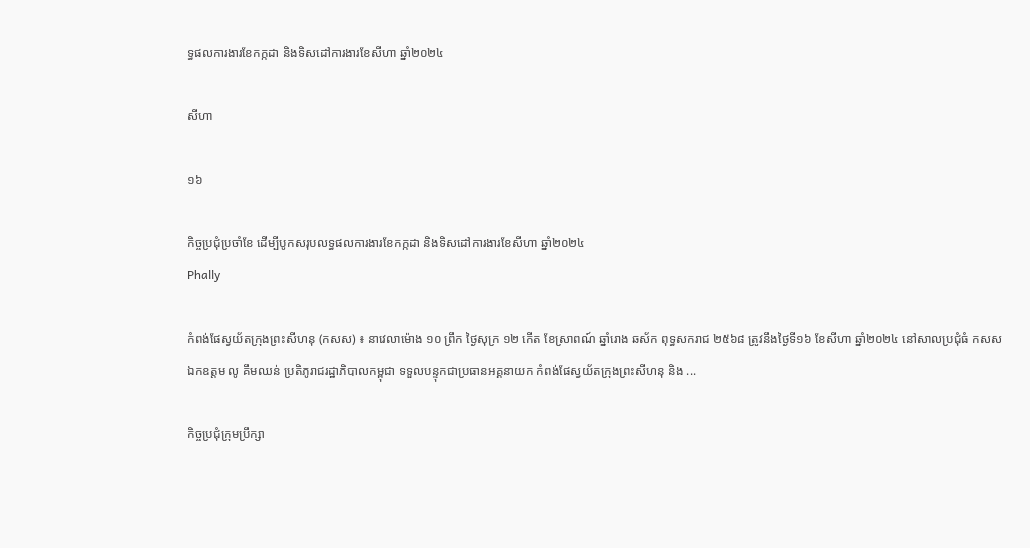ទ្ធផលការងារខែកក្កដា និងទិសដៅការងារខែសីហា ឆ្នាំ២០២៤

សីហា

១៦

កិច្ចប្រជុំប្រចាំខែ ដើម្បីបូកសរុបលទ្ធផលការងារខែកក្កដា និងទិសដៅការងារខែសីហា ឆ្នាំ២០២៤
Phally

កំពង់ផែស្វយ័តក្រុងព្រះសីហនុ (កសស) ៖ នាវេលាម៉ោង ១០ ព្រឹក ថ្ងៃសុក្រ ១២ កើត ខែស្រាពណ៍ ឆ្នាំរោង ឆស័ក ពុទ្ធសករាជ ២៥៦៨ ត្រូវនឹងថ្ងៃទី១៦ ខែសីហា ឆ្នាំ២០២៤ នៅសាលប្រជុំធំ កសស ឯកឧត្តម លូ គឹមឈន់ ប្រតិភូរាជរដ្ឋាភិបាលកម្ពុជា ទទួលបន្ទុកជាប្រធានអគ្គនាយក កំពង់ផែស្វយ័តក្រុងព្រះសីហនុ និង ...

កិច្ចប្រជុំក្រុមប្រឹក្សា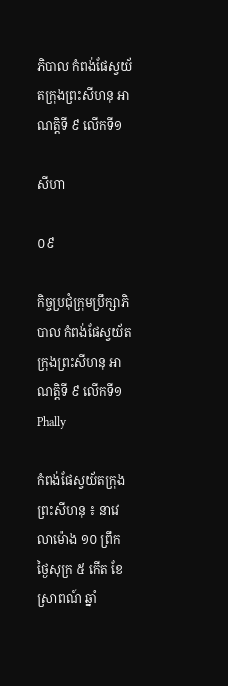ភិបាល កំពង់ផែស្វយ័តក្រុងព្រះសីហនុ អាណត្តិទី ៩ លើកទី១

សីហា

០៩

កិច្ចប្រជុំក្រុមប្រឹក្សាភិបាល កំពង់ផែស្វយ័តក្រុងព្រះសីហនុ អាណត្តិទី ៩ លើកទី១
Phally

កំពង់ផែស្វយ័តក្រុងព្រះសីហនុ ៖ នាវេលាម៉ោង ១០ ព្រឹក ថ្ងៃសុក្រ ៥ កើត ខែស្រាពណ៍ ឆ្នាំ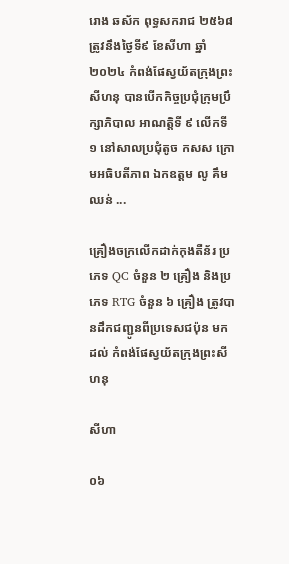រោង ឆស័ក ពុទ្ធសករាជ ២៥៦៨ ត្រូវនឹងថ្ងៃទី៩ ខែសីហា ឆ្នាំ២០២៤ កំពង់ផែស្វយ័តក្រុងព្រះសីហនុ បានបើកកិច្ចប្រជុំក្រុមប្រឹក្សាភិបាល អាណត្តិទី ៩ លើកទី ១ នៅសាលប្រជុំតូច កសស ក្រោមអធិបតីភាព ឯកឧត្តម លូ គឹមឈន់ ...

គ្រឿងចក្រលើកដាក់កុងតឺន័រ ប្រភេទ QC ចំនួន ២ គ្រឿង និងប្រភេទ RTG ចំនួន ៦ គ្រឿង ត្រូវបានដឹកជញ្ជូនពីប្រទេសជប៉ុន មកដល់ កំពង់ផែស្វយ័តក្រុងព្រះសីហនុ

សីហា

០៦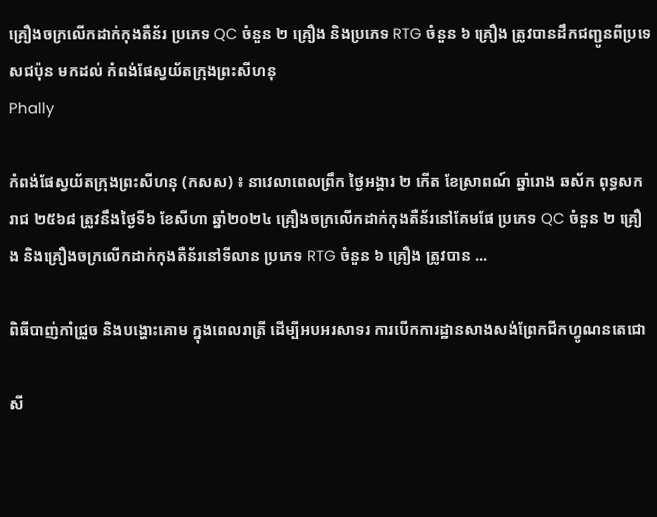គ្រឿងចក្រលើកដាក់កុងតឺន័រ ប្រភេទ QC ចំនួន ២ គ្រឿង និងប្រភេទ RTG ចំនួន ៦ គ្រឿង ត្រូវបានដឹកជញ្ជូនពីប្រទេសជប៉ុន មកដល់ កំពង់ផែស្វយ័តក្រុងព្រះសីហនុ
Phally

កំពង់ផែស្វយ័តក្រុងព្រះសីហនុ (កសស) ៖ នាវេលាពេលព្រឹក ថ្ងៃអង្គារ ២ កើត ខែស្រាពណ៍ ឆ្នាំរោង ឆស័ក ពុទ្ធសករាជ ២៥៦៨ ត្រូវនឹងថ្ងៃទី៦ ខែសីហា ឆ្នាំ២០២៤ គ្រឿងចក្រលើកដាក់កុងតឺន័រនៅគែមផែ ប្រភេទ QC ចំនួន ២ គ្រឿង និងគ្រឿងចក្រលើកដាក់កុងតឺន័រនៅទីលាន ប្រភេទ RTG ចំនួន ៦ គ្រឿង ត្រូវបាន ...

ពិធីបាញ់កាំជ្រួច និងបង្ហោះគោម ក្នុងពេលរាត្រី ដើម្បីអបអរសាទរ ការបើកការដ្ឋានសាងសង់ព្រែកជីកហ្វូណនតេជោ

សី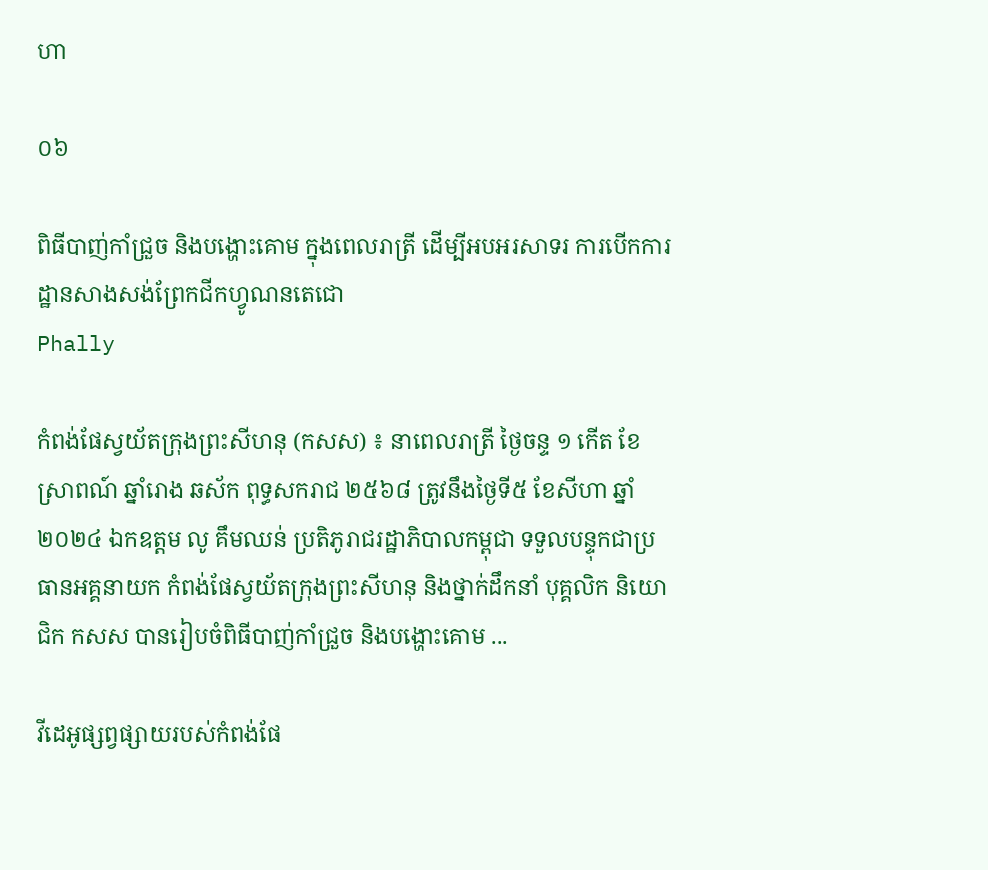ហា

០៦

ពិធីបាញ់កាំជ្រួច និងបង្ហោះគោម ក្នុងពេលរាត្រី ដើម្បីអបអរសាទរ ការបើកការដ្ឋានសាងសង់ព្រែកជីកហ្វូណនតេជោ
Phally

កំពង់ផែស្វយ័តក្រុងព្រះសីហនុ (កសស) ៖ នាពេលរាត្រី ថ្ងៃចន្ទ ១ កើត ខែស្រាពណ៍ ឆ្នាំរោង ឆស័ក ពុទ្ធសករាជ ២៥៦៨ ត្រូវនឹងថ្ងៃទី៥ ខែសីហា ឆ្នាំ២០២៤ ឯកឧត្តម លូ គឹមឈន់ ប្រតិភូរាជរដ្ឋាភិបាលកម្ពុជា ទទួលបន្ទុកជាប្រធានអគ្គនាយក កំពង់ផែស្វយ័តក្រុងព្រះសីហនុ និងថ្នាក់ដឹកនាំ បុគ្គលិក និយោជិក កសស បានរៀបចំពិធីបាញ់កាំជ្រួច និងបង្ហោះគោម ...

វីដេអូផ្សព្វផ្សាយរបស់កំពង់ផែ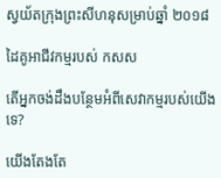ស្វយ័តក្រុងព្រះសីហនុសម្រាប់ឆ្នាំ ២០១៨

ដៃគូអាជីវកម្មរបស់ កសស

តើអ្នកចង់ដឹងបន្ថែមអំពីសេវាកម្មរបស់យើងទេ?

យើងតែងតែ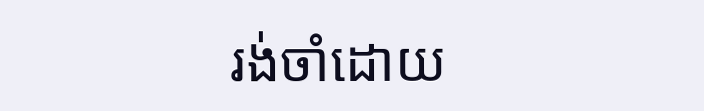រង់ចាំដោយ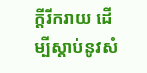ក្ដីរីករាយ ដើម្បីស្តាប់នូវសំ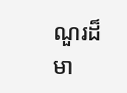ណួរដ៏មា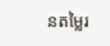នតម្លៃរ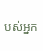បស់អ្នក